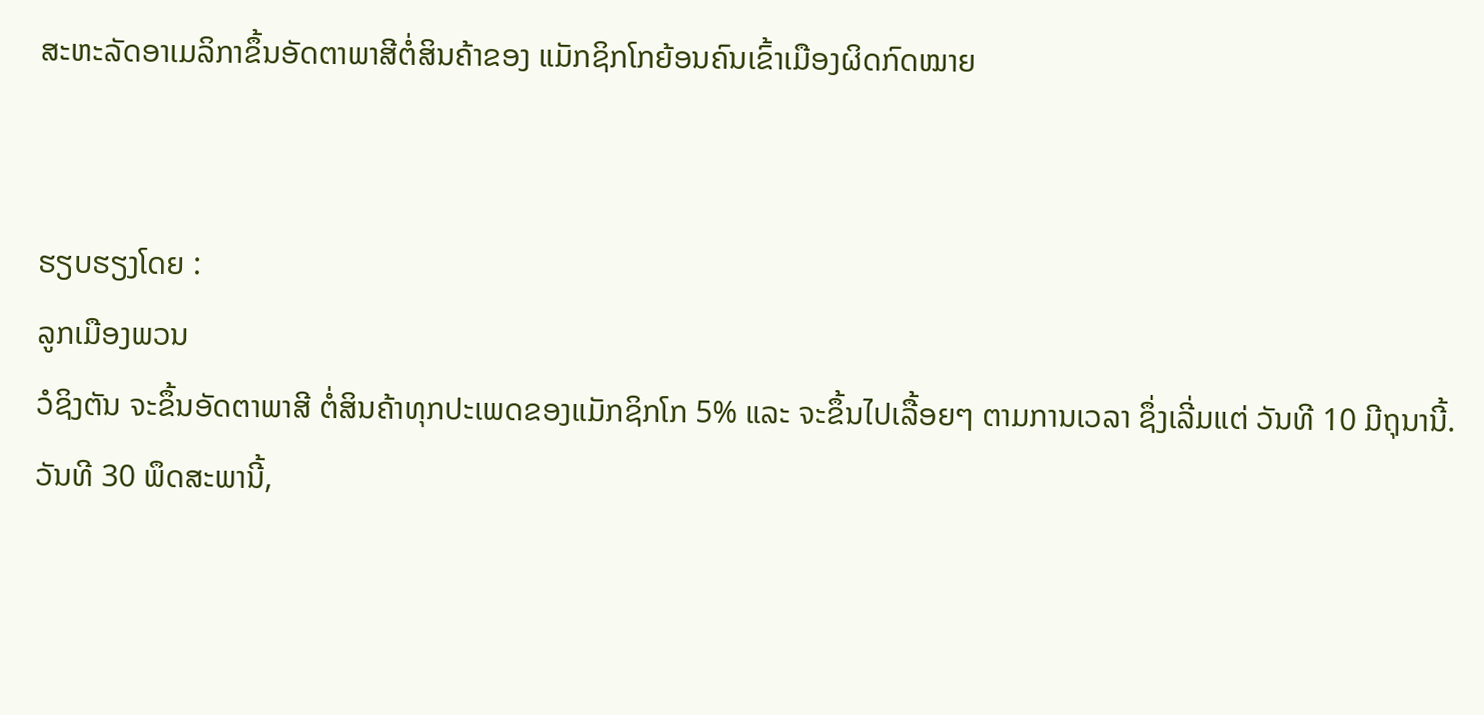ສະຫະລັດອາເມລິກາຂຶ້ນອັດຕາພາສີຕໍ່ສິນຄ້າຂອງ ແມັກຊິກໂກຍ້ອນຄົນເຂົ້າເມືອງຜິດກົດໝາຍ


ຮຽບຮຽງໂດຍ :
ລູກເມືອງພວນ
ວໍຊິງຕັນ ຈະຂຶ້ນອັດຕາພາສີ ຕໍ່ສິນຄ້າທຸກປະເພດຂອງແມັກຊິກໂກ 5% ແລະ ຈະຂຶ້ນໄປເລື້ອຍໆ ຕາມການເວລາ ຊຶ່ງເລີ່ມແຕ່ ວັນທີ 10 ມີຖຸນານີ້.
ວັນທີ 30 ພຶດສະພານີ້,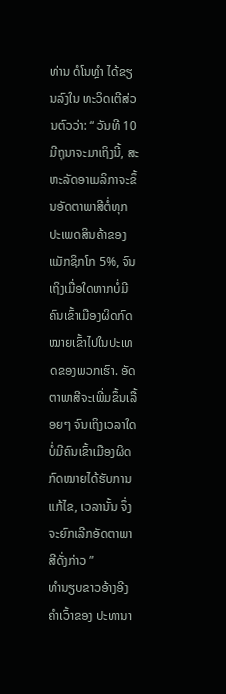ທ່ານ ດໍໂນທຼຳ ໄດ້ຂຽນລົງໃນ ທະວິດເຕີສ່ວນຕົວວ່າ: “ ວັນທີ 10 ມີຖຸນາຈະມາເຖິງນີ້, ສະຫະລັດອາເມລິກາຈະຂຶ້ນອັດຕາພາສີຕໍ່ທຸກປະເພດສິນຄ້າຂອງແມັກຊິກໂກ 5%, ຈົນເຖິງເມື່ອໃດຫາກບໍ່ມີຄົນເຂົ້າເມືອງຜິດກົດໝາຍເຂົ້າໄປໃນປະເທດຂອງພວກເຮົາ. ອັດຕາພາສີຈະເພີ່ມຂຶ້ນເລື້ອຍໆ ຈົນເຖິງເວລາໃດບໍ່ມີຄົນເຂົ້າເມືອງຜິດກົດໝາຍໄດ້ຮັບການແກ້ໄຂ, ເວລານັ້ນ ຈຶ່ງຈະຍົກເລີກອັດຕາພາສີດັ່ງກ່າວ ”
ທຳນຽບຂາວອ້າງອີງຄຳເວົ້າຂອງ ປະທານາ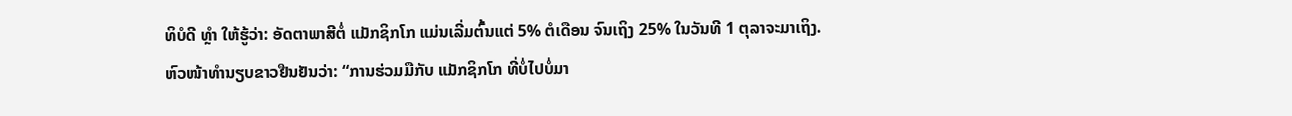ທິບໍດີ ທຼຳ ໃຫ້ຮູ້ວ່າ: ອັດຕາພາສີຕໍ່ ແມັກຊິກໂກ ແມ່ນເລີ່ມຕົ້ນແຕ່ 5% ຕໍເດືອນ ຈົນເຖິງ 25% ໃນວັນທີ 1 ຕຸລາຈະມາເຖິງ.
ຫົວໜ້າທຳນຽບຂາວຢືນຢັນວ່າ: “ການຮ່ວມມືກັບ ແມັກຊິກໂກ ທີ່ບໍ່ໄປບໍ່ມາ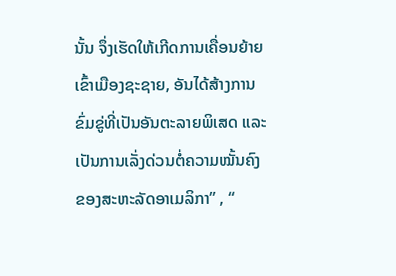ນັ້ນ ຈຶ່ງເຮັດໃຫ້ເກີດການເຄື່ອນຍ້າຍເຂົ້າເມືອງຊະຊາຍ, ອັນໄດ້ສ້າງການຂົ່ມຂູ່ທີ່ເປັນອັນຕະລາຍພິເສດ ແລະ ເປັນການເລັ່ງດ່ວນຕໍ່ຄວາມໝັ້ນຄົງຂອງສະຫະລັດອາເມລິກາ” , “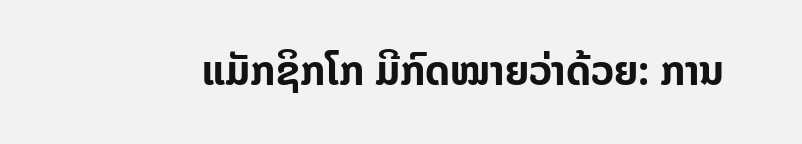ແມັກຊິກໂກ ມີກົດໝາຍວ່າດ້ວຍ: ການ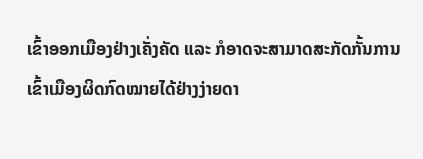ເຂົ້າອອກເມືອງຢ່າງເຄັ່ງຄັດ ແລະ ກໍອາດຈະສາມາດສະກັດກັ້ນການເຂົ້າເມືອງຜິດກົດໝາຍໄດ້ຢ່າງງ່າຍດາ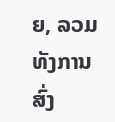ຍ, ລວມທັງການສົ່ງ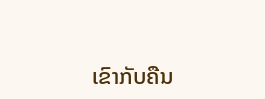ເຂົາກັບຄືນ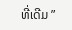ທີ່ເດີມ ”